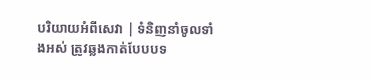បរិយាយអំពីសេវា | ទំនិញនាំចូលទាំងអស់ ត្រូវឆ្លងកាត់បែបបទ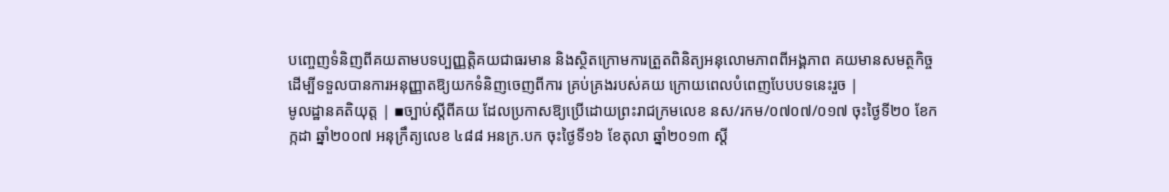បញ្ចេញទំនិញពីគយតាមបទប្បញ្ញត្តិគយជាធរមាន និងស្ថិតក្រោមការត្រួតពិនិត្យអនុលោមភាពពីអង្គភាព គយមានសមត្ថកិច្ច ដើម្បីទទួលបានការអនុញ្ញាតឱ្យយកទំនិញចេញពីការ គ្រប់គ្រងរបស់គយ ក្រោយពេលបំពេញបែបបទនេះរួច |
មូលដ្ឋានគតិយុត្ត | ▪ច្បាប់ស្ដីពីគយ ដែលប្រកាសឱ្យប្រើដោយព្រះរាជក្រមលេខ នស/រកម/០៧០៧/០១៧ ចុះថ្ងៃទី២០ ខែកក្កដា ឆ្នាំ២០០៧ អនុក្រឹត្យលេខ ៤៨៨ អនក្រ.បក ចុះថ្ងៃទី១៦ ខែតុលា ឆ្នាំ២០១៣ ស្តី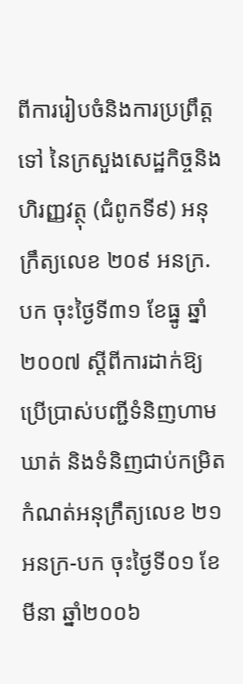ពីការរៀបចំនិងការប្រព្រឹត្តទៅ នៃក្រសួងសេដ្ឋកិច្ចនិងហិរញ្ញវត្ថុ (ជំពូកទី៩) អនុក្រឹត្យលេខ ២០៩ អនក្រ.បក ចុះថ្ងៃទី៣១ ខែធ្នូ ឆ្នាំ២០០៧ ស្តីពីការដាក់ឱ្យប្រើប្រាស់បញ្ជីទំនិញហាមឃាត់ និងទំនិញជាប់កម្រិតកំណត់អនុក្រឹត្យលេខ ២១ អនក្រ-បក ចុះថ្ងៃទី០១ ខែមីនា ឆ្នាំ២០០៦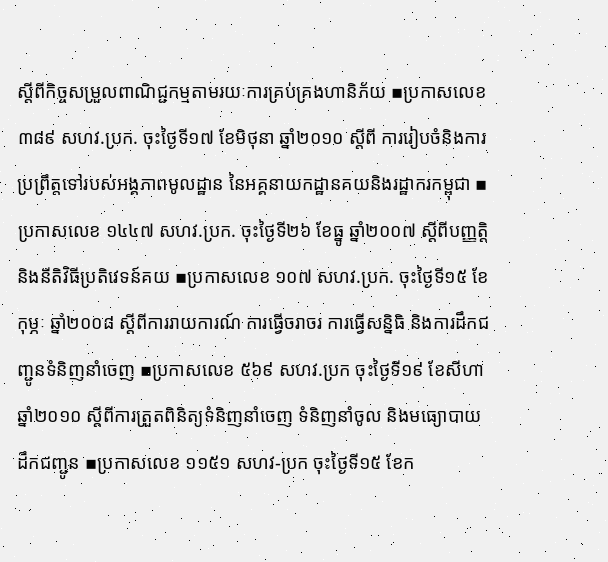ស្តីពីកិច្ចសម្រួលពាណិជ្ជកម្មតាមរយៈការគ្រប់គ្រងហានិភ័យ ▪ប្រកាសលេខ ៣៨៩ សហវ.ប្រក. ចុះថ្ងៃទី១៧ ខែមិថុនា ឆ្នាំ២០១០ ស្តីពី ការរៀបចំនិងការប្រព្រឹត្តទៅរបស់អង្គភាពមូលដ្ឋាន នៃអគ្គនាយកដ្ឋានគយនិងរដ្ឋាករកម្ពុជា ▪ប្រកាសលេខ ១៤៤៧ សហវ.ប្រក. ចុះថ្ងៃទី២៦ ខែធ្នូ ឆ្នាំ២០០៧ ស្តីពីបញ្ញត្តិ និងនីតិវិធីប្រតិវេទន៍គយ ▪ប្រកាសលេខ ១០៧ សហវ.ប្រក. ចុះថ្ងៃទី១៥ ខែកុម្ភៈ ឆ្នាំ២០០៨ ស្តីពីការរាយការណ៍ ការធ្វើចរាចរ ការធ្វើសន្និធិ និងការដឹកជញ្ជូនទំនិញនាំចេញ ▪ប្រកាសលេខ ៥៦៩ សហវ.ប្រក ចុះថ្ងៃទី១៩ ខែសីហា ឆ្នាំ២០១០ ស្តីពីការត្រួតពិនិត្យទំនិញនាំចេញ ទំនិញនាំចូល និងមធ្យោបាយដឹកជញ្ជូន ▪ប្រកាសលេខ ១១៥១ សហវ-ប្រក ចុះថ្ងៃទី១៥ ខែក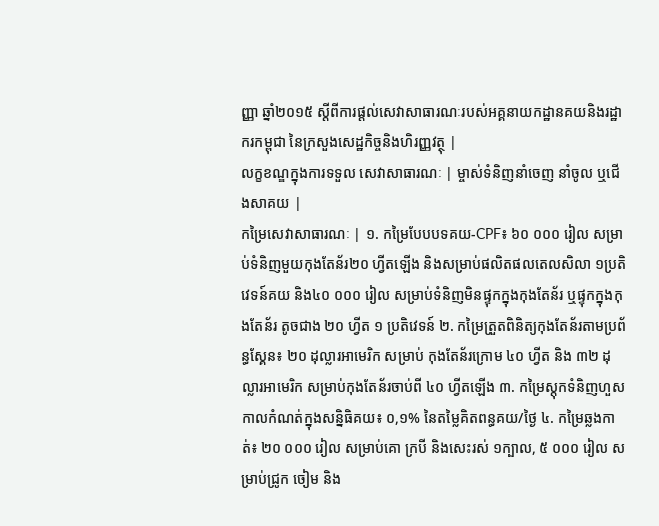ញ្ញា ឆ្នាំ២០១៥ ស្តីពីការផ្តល់សេវាសាធារណៈរបស់អគ្គនាយកដ្ឋានគយនិងរដ្ឋាករកម្ពុជា នៃក្រសួងសេដ្ឋកិច្ចនិងហិរញ្ញវត្ថុ |
លក្ខខណ្ឌក្នុងការទទួល សេវាសាធារណៈ | ម្ចាស់ទំនិញនាំចេញ នាំចូល ឬជើងសាគយ |
កម្រៃសេវាសាធារណៈ | ១. កម្រៃបែបបទគយ-CPF៖ ៦០ ០០០ រៀល សម្រាប់ទំនិញមួយកុងតែន័រ២០ ហ្វីតឡើង និងសម្រាប់ផលិតផលតេលសិលា ១ប្រតិវេទន៍គយ និង៤០ ០០០ រៀល សម្រាប់ទំនិញមិនផ្ទុកក្នុងកុងតែន័រ ឬផ្ទុកក្នុងកុងតែន័រ តូចជាង ២០ ហ្វីត ១ ប្រតិវេទន៍ ២. កម្រៃត្រួតពិនិត្យកុងតែន័រតាមប្រព័ន្ធស្គែន៖ ២០ ដុល្លារអាមេរិក សម្រាប់ កុងតែន័រក្រោម ៤០ ហ្វីត និង ៣២ ដុល្លារអាមេរិក សម្រាប់កុងតែន័រចាប់ពី ៤០ ហ្វីតឡើង ៣. កម្រៃស្តុកទំនិញហួសកាលកំណត់ក្នុងសន្និធិគយ៖ ០,១% នៃតម្លៃគិតពន្ធគយ/ថ្ងៃ ៤. កម្រៃឆ្លងកាត់៖ ២០ ០០០ រៀល សម្រាប់គោ ក្របី និងសេះរស់ ១ក្បាល, ៥ ០០០ រៀល សម្រាប់ជ្រូក ចៀម និង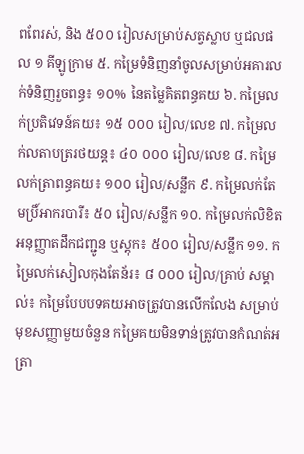ពពែរស់, និង ៥០០ រៀលសម្រាប់សត្វស្លាប ឬជលផល ១ គីឡូក្រាម ៥. កម្រៃទំនិញនាំចូលសម្រាប់អគារលក់ទំនិញរួចពន្ធ៖ ១០% នៃតម្លៃគិតពន្ធគយ ៦. កម្រៃលក់ប្រតិវេទន៍គយ៖ ១៥ ០០០ រៀល/លេខ ៧. កម្រៃលក់លតាបត្ររថយន្ត៖ ៤០ ០០០ រៀល/លេខ ៨. កម្រៃលក់ត្រាពន្ធគយ៖ ១០០ រៀល/សន្លឹក ៩. កម្រៃលក់តែមប្រិ៍អាករបារី៖ ៥០ រៀល/សន្លឹក ១០. កម្រៃលក់លិខិតអនុញ្ញាតដឹកជញ្ជូន ឬស្តុក៖ ៥០០ រៀល/សន្លឹក ១១. កម្រៃលក់សៀលកុងតែន័រ៖ ៨ ០០០ រៀល/គ្រាប់ សម្គាល់៖ កម្រៃបែបបទគយអាចត្រូវបានលើកលែង សម្រាប់មុខសញ្ញាមួយចំនួន កម្រៃគយមិនទាន់ត្រូវបានកំណត់អត្រា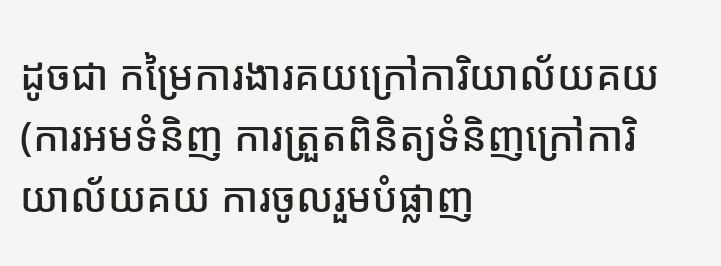ដូចជា កម្រៃការងារគយក្រៅការិយាល័យគយ (ការអមទំនិញ ការត្រួតពិនិត្យទំនិញក្រៅការិយាល័យគយ ការចូលរួមបំផ្លាញ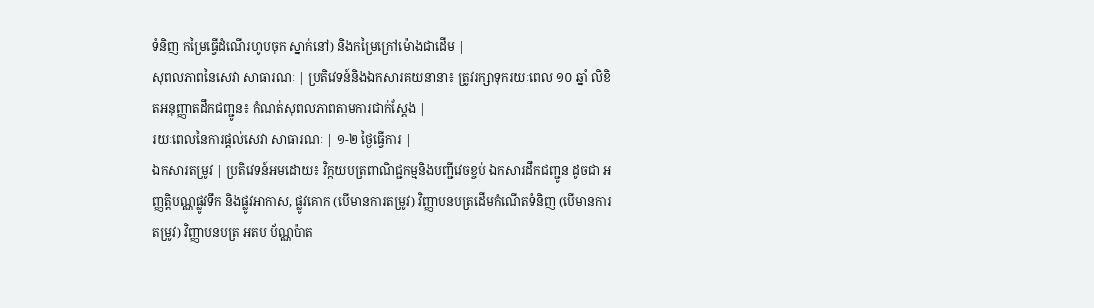ទំនិញ កម្រៃធ្វើដំណើរហូបចុក ស្នាក់នៅ) និងកម្រៃក្រៅម៉ោងជាដើម |
សុពលភាពនៃសេវា សាធារណៈ | ប្រតិវេទន៍និងឯកសារគយនានា៖ ត្រូវរក្សាទុករយៈពេល ១០ ឆ្នាំ លិខិតអនុញ្ញាតដឹកជញ្ជូន៖ កំណត់សុពលភាពតាមការជាក់ស្តែង |
រយៈពេលនៃការផ្តល់សេវា សាធារណៈ | ១-២ ថ្ងៃធ្វើការ |
ឯកសារតម្រូវ | ប្រតិវេទន៍អមដោយ៖ វិក្កយបត្រពាណិជ្ជកម្មនិងបញ្ជីវេចខ្ចប់ ឯកសារដឹកជញ្ជូន ដូចជា អញ្ញត្តិបណ្ណផ្លូវទឹក និងផ្លូវអាកាស, ផ្លូវគោក (បើមានការតម្រូវ) វិញ្ញាបនបត្រដើមកំណើតទំនិញ (បើមានការតម្រូវ) វិញ្ញាបនបត្រ អតប ប័ណ្ណប៉ាត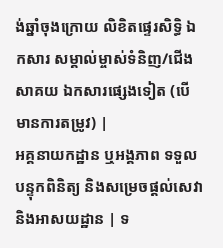ង់ឆ្នាំចុងក្រោយ លិខិតផ្ទេរសិទ្ធិ ឯកសារ សម្គាល់ម្ចាស់ទំនិញ/ជើងសាគយ ឯកសារផ្សេងទៀត (បើមានការតម្រូវ) |
អគ្គនាយកដ្ឋាន ឬអង្គភាព ទទួលបន្ទុកពិនិត្យ និងសម្រេចផ្តល់សេវា និងអាសយដ្ឋាន | ទ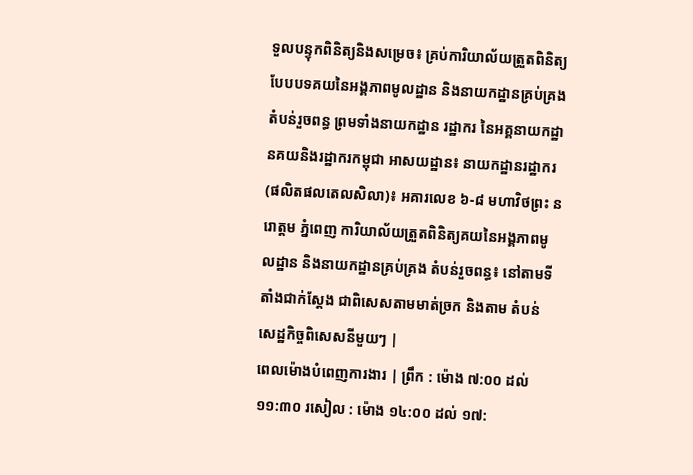ទួលបន្ទុកពិនិត្យនិងសម្រេច៖ គ្រប់ការិយាល័យត្រួតពិនិត្យបែបបទគយនៃអង្គភាពមូលដ្ឋាន និងនាយកដ្ឋានគ្រប់គ្រងតំបន់រួចពន្ធ ព្រមទាំងនាយកដ្ឋាន រដ្ឋាករ នៃអគ្គនាយកដ្ឋានគយនិងរដ្ឋាករកម្ពុជា អាសយដ្ឋាន៖ នាយកដ្ឋានរដ្ឋាករ (ផលិតផលតេលសិលា)៖ អគារលេខ ៦-៨ មហាវិថព្រះ នរោត្តម ភ្នំពេញ ការិយាល័យត្រួតពិនិត្យគយនៃអង្គភាពមូលដ្ឋាន និងនាយកដ្ឋានគ្រប់គ្រង តំបន់រួចពន្ធ៖ នៅតាមទីតាំងជាក់ស្តែង ជាពិសេសតាមមាត់ច្រក និងតាម តំបន់សេដ្ឋកិច្ចពិសេសនីមួយៗ |
ពេលម៉ោងបំពេញការងារ | ព្រឹក : ម៉ោង ៧:០០ ដល់ ១១:៣០ រសៀល : ម៉ោង ១៤:០០ ដល់ ១៧: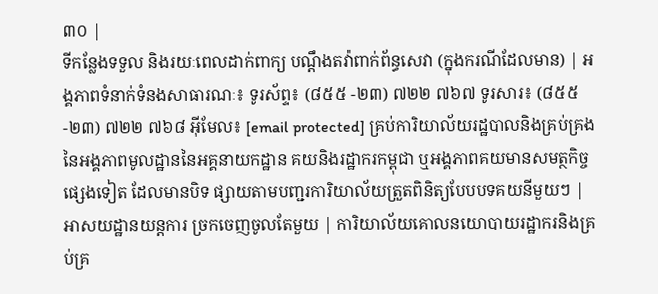៣០ |
ទីកន្លែងទទួល និងរយៈពេលដាក់ពាក្យ បណ្តឹងតវ៉ាពាក់ព័ន្ធសេវា (ក្នុងករណីដែលមាន) | អង្គភាពទំនាក់ទំនងសាធារណៈ៖ ទូរស័ព្ទ៖ (៨៥៥ -២៣) ៧២២ ៧៦៧ ទូរសារ៖ (៨៥៥ -២៣) ៧២២ ៧៦៨ អ៊ីមែល៖ [email protected] គ្រប់ការិយាល័យរដ្ឋបាលនិងគ្រប់គ្រង នៃអង្គភាពមូលដ្ឋាននៃអគ្គនាយកដ្ឋាន គយនិងរដ្ឋាករកម្ពុជា ឬអង្គភាពគយមានសមត្ថកិច្ចផ្សេងទៀត ដែលមានបិទ ផ្សាយតាមបញ្ជរការិយាល័យត្រួតពិនិត្យបែបបទគយនីមួយៗ |
អាសយដ្ឋានយន្តការ ច្រកចេញចូលតែមួយ | ការិយាល័យគោលនយោបាយរដ្ឋាករនិងគ្រប់គ្រ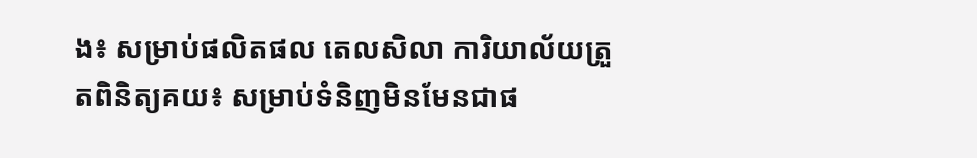ង៖ សម្រាប់ផលិតផល តេលសិលា ការិយាល័យត្រួតពិនិត្យគយ៖ សម្រាប់ទំនិញមិនមែនជាផ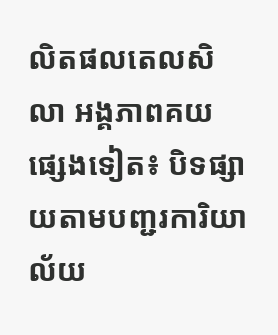លិតផលតេលសិលា អង្គភាពគយផ្សេងទៀត៖ បិទផ្សាយតាមបញ្ជរការិយាល័យ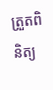ត្រួតពិនិត្យ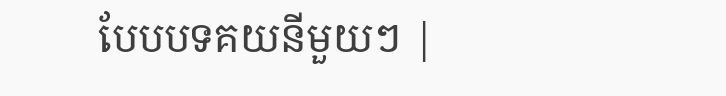បែបបទគយនីមួយៗ |